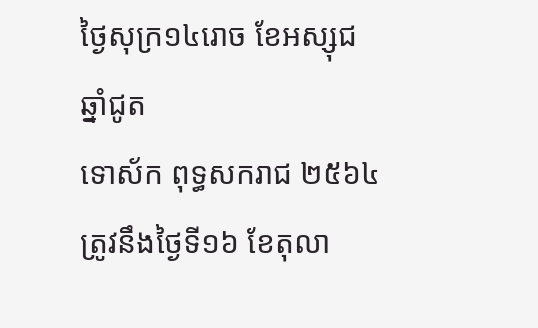ថ្ងៃសុក្រ១៤រោច ខែអស្សុជ ឆ្នាំជូត
ទោស័ក ពុទ្ធសករាជ ២៥៦៤
ត្រូវនឹងថ្ងៃទី១៦ ខែតុលា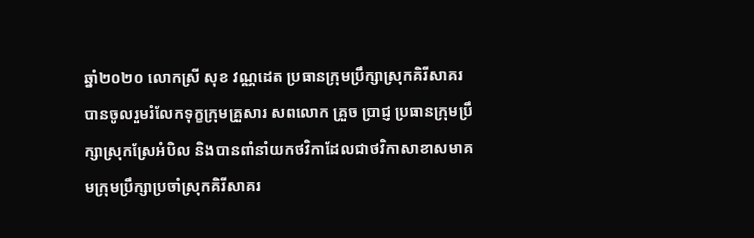ឆ្នាំ២០២០ លោកស្រី សុខ វណ្ណដេត ប្រធានក្រុមប្រឹក្សាស្រុកគិរីសាគរ បានចូលរួមរំលែកទុក្ខក្រុមគ្រួសារ សពលោក គ្រួច ប្រាជ្ញ ប្រធានក្រុមប្រឹក្សាស្រុកស្រែអំបិល និងបានពាំនាំយកថវិកាដែលជាថវិកាសាខាសមាគមក្រុមប្រឹក្សាប្រចាំស្រុកគិរីសាគរ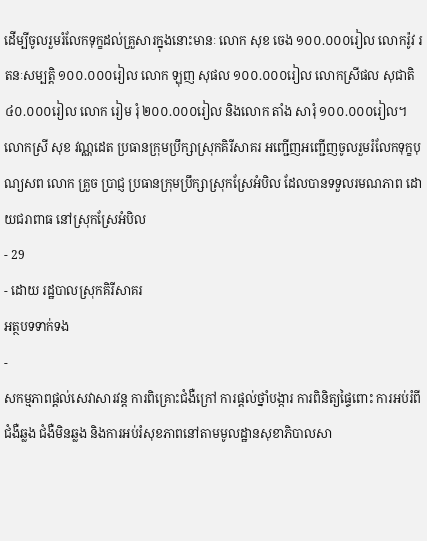ដើម្បីចូលរួមរំលែកទុក្ខដល់គ្រួសារក្នុងនោះមានៈ លោក សុខ ចេង ១០០.០០០រៀល លោករ៉ូវ រតនៈសម្បត្តិ ១០០.០០០រៀល លោក ឡុញ សុផល ១០០.០០០រៀល លោកស្រីផល សុជាតិ ៤០.០០០រៀល លោក រៀម រុំ ២០០.០០០រៀល និងលោក តាំង សារុំ ១០០.០០០រៀល។
លោកស្រី សុខ វណ្ណដេត ប្រធានក្រុមប្រឹក្សាស្រុកគិរីសាគរ អញ្ជេីញអញ្ជេីញចូលរួមរំលែកទុក្ខបុណ្យសព លោក គ្រួច ប្រាជ្ញ ប្រធានក្រុមប្រឹក្សាស្រុកស្រែអំបិល ដែលបានទទួលរមណភាព ដោយជរាពាធ នៅស្រុកស្រែអំបិល
- 29
- ដោយ រដ្ឋបាលស្រុកគិរីសាគរ
អត្ថបទទាក់ទង
-
សកម្មភាពផ្ដល់សេវាសារវន្ត ការពិគ្រោះជំងឺក្រៅ ការផ្ដល់ថ្នាំបង្ការ ការពិនិត្យផ្ទៃពោះ ការអប់រំពីជំងឺឆ្លង ជំងឺមិនឆ្លង និងការអប់រំសុខភាពនៅតាមមូលដ្ឋានសុខាភិបាលសា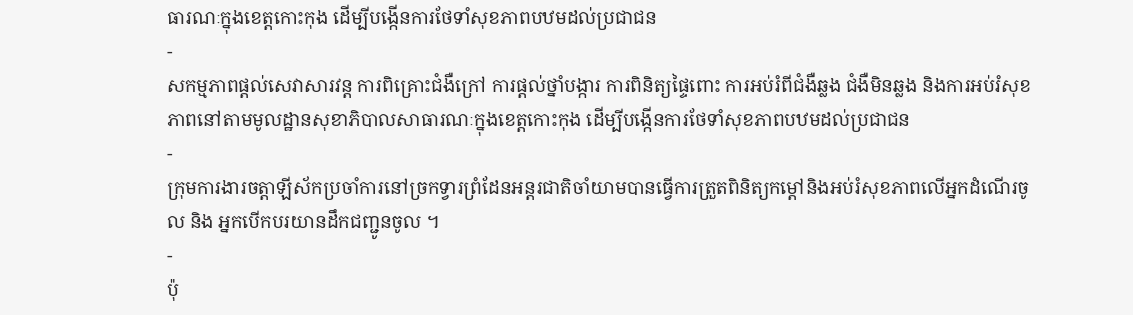ធារណៈក្នុងខេត្តកោះកុង ដើម្បីបង្កើនការថែទាំសុខភាពបឋមដល់ប្រជាជន
-
សកម្មភាពផ្ដល់សេវាសារវន្ត ការពិគ្រោះជំងឺក្រៅ ការផ្ដល់ថ្នាំបង្ការ ការពិនិត្យផ្ទៃពោះ ការអប់រំពីជំងឺឆ្លង ជំងឺមិនឆ្លង និងការអប់រំសុខភាពនៅតាមមូលដ្ឋានសុខាភិបាលសាធារណៈក្នុងខេត្តកោះកុង ដើម្បីបង្កើនការថែទាំសុខភាពបឋមដល់ប្រជាជន
-
ក្រុមការងារចត្តាឡីស័កប្រចាំការនៅច្រកទ្វារព្រំដែនអន្ដរជាតិចាំយាមបានធ្វើការត្រួតពិនិត្យកម្ដៅនិងអប់រំសុខភាពលើអ្នកដំណើរចូល និង អ្នកបើកបរយានដឹកជញ្ជូនចូល ។
-
ប៉ុ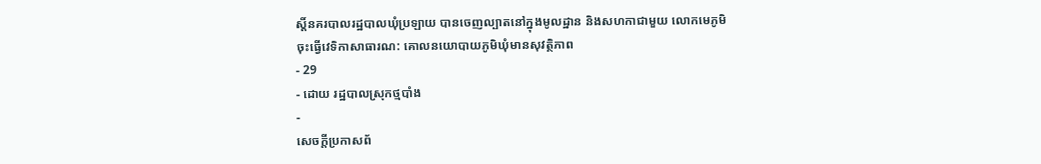ស្តិ៍នគរបាលរដ្ឋបាលឃុំប្រឡាយ បានចេញល្បាតនៅក្នុងមូលដ្ឋាន និងសហកាជាមួយ លោកមេភូមិ ចុះធ្វើវេទិកាសាធារណ: គោលនយោបាយភូមិឃុំមានសុវត្ថិភាព
- 29
- ដោយ រដ្ឋបាលស្រុកថ្មបាំង
-
សេចក្តីប្រកាសព័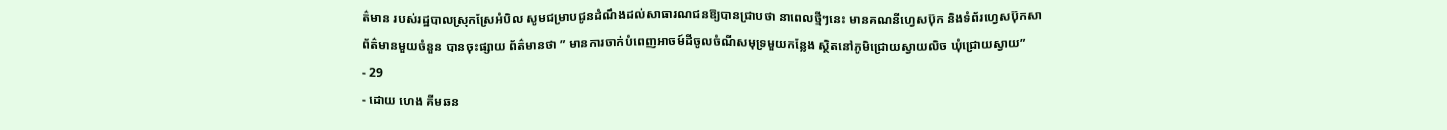ត៌មាន របស់រដ្ឋបាលស្រុកស្រែអំបិល សូមជម្រាបជូនដំណឹងដល់សាធារណជនឱ្យបានជ្រាបថា នាពេលថ្មីៗនេះ មានគណនីហ្វេសប៊ុក និងទំព័រហ្វេសប៊ុកសាព័ត៌មានមួយចំនួន បានចុះផ្សាយ ព័ត៌មានថា ” មានការចាក់បំពេញអាចម៍ដីចូលចំណីសមុទ្រមួយកន្លែង ស្ថិតនៅភូមិជ្រោយស្វាយលិច ឃុំជ្រោយស្វាយ”
- 29
- ដោយ ហេង គីមឆន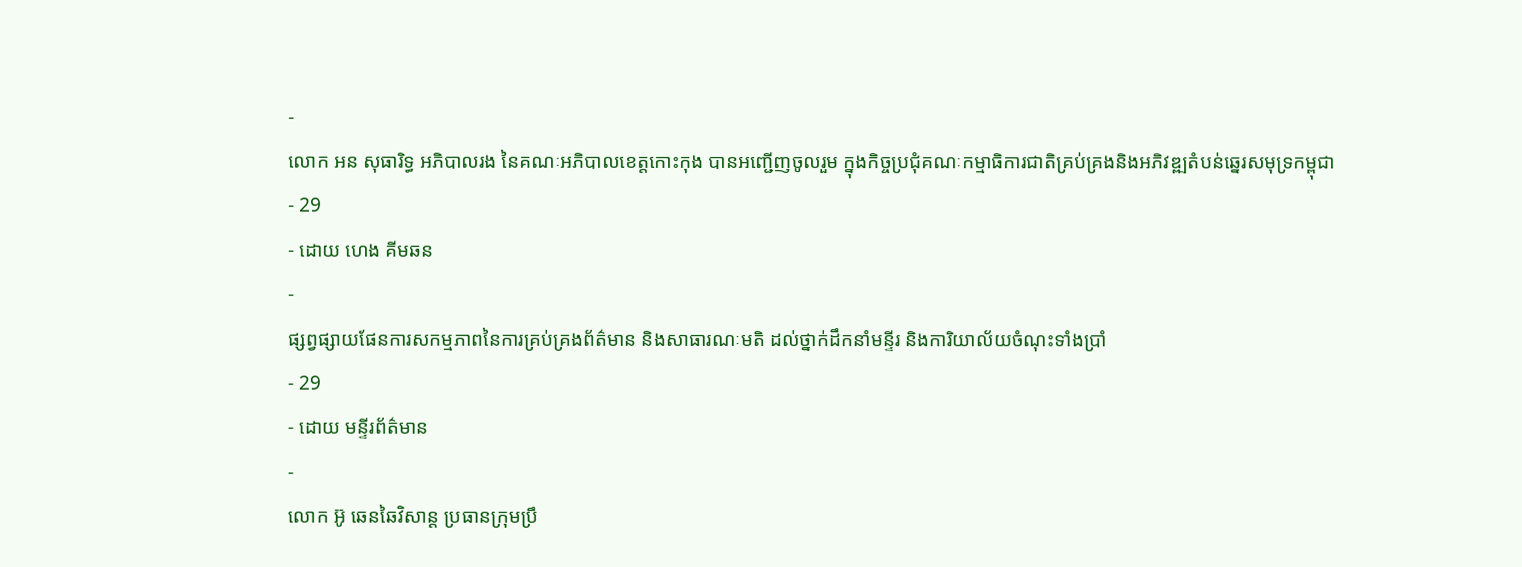-
លោក អន សុធារិទ្ធ អភិបាលរង នៃគណៈអភិបាលខេត្តកោះកុង បានអញ្ជើញចូលរួម ក្នុងកិច្ចប្រជុំគណៈកម្មាធិការជាតិគ្រប់គ្រងនិងអភិវឌ្ឍតំបន់ឆ្នេរសមុទ្រកម្ពុជា
- 29
- ដោយ ហេង គីមឆន
-
ផ្សព្វផ្សាយផែនការសកម្មភាពនៃការគ្រប់គ្រងព័ត៌មាន និងសាធារណៈមតិ ដល់ថ្នាក់ដឹកនាំមន្ទីរ និងការិយាល័យចំណុះទាំងប្រាំ
- 29
- ដោយ មន្ទីរព័ត៌មាន
-
លោក អ៊ូ ឆេនឆៃវិសាន្ដ ប្រធានក្រុមប្រឹ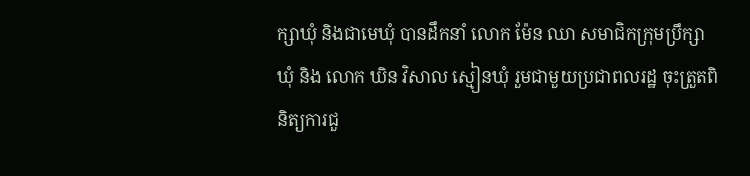ក្សាឃុំ និងជាមេឃុំ បានដឹកនាំ លោក ម៉ែន ឈា សមាជិកក្រុមប្រឹក្សាឃុំ និង លោក ឃិន វិសាល ស្មៀនឃុំ រួមជាមួយប្រជាពលរដ្ឋ ចុះត្រួតពិនិត្យការជួ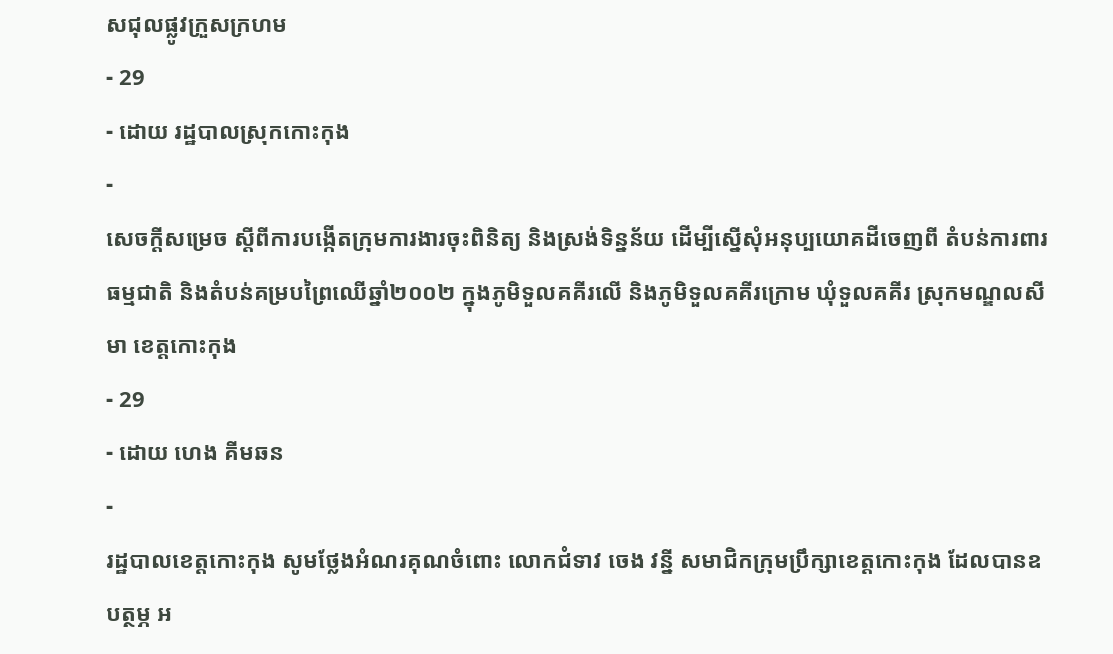សជុលផ្លូវក្រួសក្រហម
- 29
- ដោយ រដ្ឋបាលស្រុកកោះកុង
-
សេចក្តីសម្រេច ស្តីពីការបង្កើតក្រុមការងារចុះពិនិត្យ និងស្រង់ទិន្នន័យ ដើម្បីស្នើសុំអនុប្បយោគដីចេញពី តំបន់ការពារធម្មជាតិ និងតំបន់គម្របព្រៃឈើឆ្នាំ២០០២ ក្នុងភូមិទួលគគីរលើ និងភូមិទួលគគីរក្រោម ឃុំទួលគគីរ ស្រុកមណ្ឌលសីមា ខេត្តកោះកុង
- 29
- ដោយ ហេង គីមឆន
-
រដ្ឋបាលខេត្តកោះកុង សូមថ្លែងអំណរគុណចំពោះ លោកជំទាវ ចេង វន្នី សមាជិកក្រុមប្រឹក្សាខេត្តកោះកុង ដែលបានឧបត្ថម្ភ អ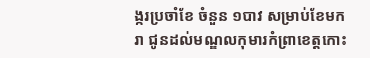ង្ករប្រចាំខែ ចំនួន ១បាវ សម្រាប់ខែមករា ជូនដល់មណ្ឌលកុមារកំព្រាខេត្តកោះ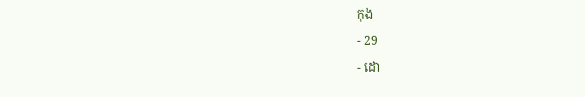កុង
- 29
- ដោ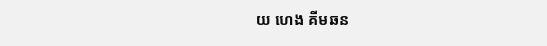យ ហេង គីមឆន